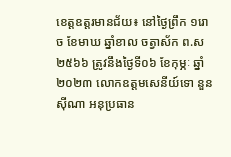ខេត្តឧត្តរមានជ័យ៖ នៅថ្ងៃព្រឹក ១រោច ខែមាឃ ឆ្នាំខាល ចត្វាស័ក ព.ស ២៥៦៦ ត្រូវនឹងថ្ងៃទី០៦ ខែកុម្ភៈ ឆ្នាំ២០២៣ លោកឧត្តមសេនីយ៍ទោ នួន ស៊ីណា អនុប្រធាន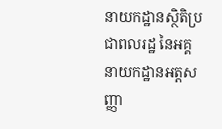នាយកដ្ឋានស្ថិតិប្រជាពលរដ្ឋ នៃអគ្គនាយកដ្ឋានអត្តសញ្ញា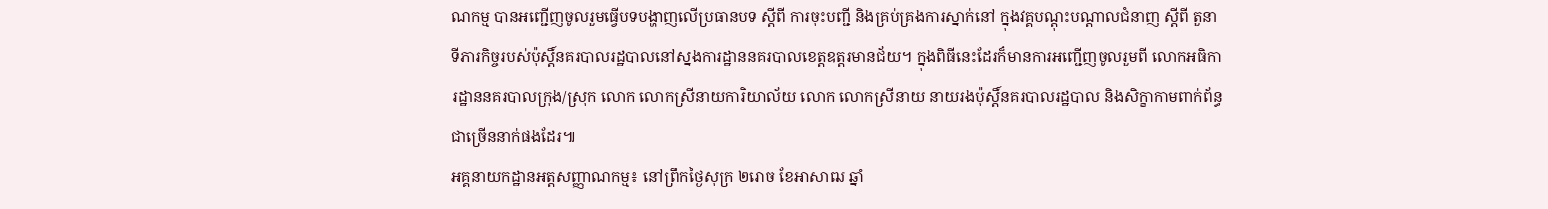ណកម្ម បានអញ្ជើញចូលរួមធ្វើបទបង្ហាញលើប្រធានបទ ស្តីពី ការចុះបញ្ជី និងគ្រប់គ្រងការស្នាក់នៅ ក្នុងវគ្គបណ្តុះបណ្តាលជំនាញ ស្ដីពី តួនាទីភារកិច្ចរបស់ប៉ុស្តិ៍នគរបាលរដ្ឋបាលនៅស្នងការដ្ឋាននគរបាលខេត្តឧត្តរមានជ័យ។ ក្នុងពិធីនេះដែរក៏មានការអញ្ជើញចូលរួមពី លោកអធិការដ្ឋាននគរបាលក្រុង/ស្រុក លោក លោកស្រីនាយការិយាល័យ លោក លោកស្រីនាយ នាយរងប៉ុស្តិ៍នគរបាលរដ្ឋបាល និងសិក្ខាកាមពាក់ព័ន្ធជាច្រើននាក់ផងដែរ៕
អគ្គនាយកដ្ឋានអត្តសញ្ញាណកម្ម៖ នៅព្រឹកថ្ងៃសុក្រ ២រោច ខែអាសាឍ ឆ្នាំ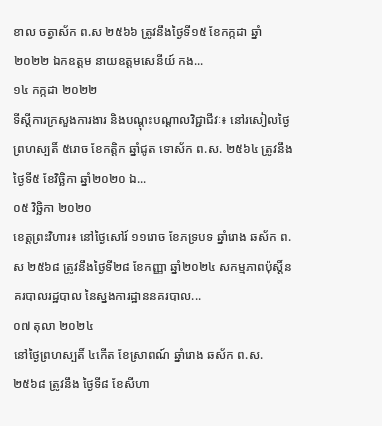ខាល ចត្វាស័ក ព.ស ២៥៦៦ ត្រូវនឹងថ្ងៃទី១៥ ខែកក្កដា ឆ្នាំ២០២២ ឯកឧត្តម នាយឧត្តមសេនីយ៍ កង...
១៤ កក្កដា ២០២២
ទីស្តីការក្រសួងការងារ និងបណ្តុះបណ្តាលវិជ្ជាជីវៈ៖ នៅរសៀលថ្ងៃព្រហស្បតិ៍ ៥រោច ខែកត្តិក ឆ្នាំជូត ទោស័ក ព.ស. ២៥៦៤ ត្រូវនឹង ថ្ងៃទី៥ ខែវិច្ឆិកា ឆ្នាំ២០២០ ឯ...
០៥ វិច្ឆិកា ២០២០
ខេត្តព្រះវិហារ៖ នៅថ្ងៃសៅរ៍ ១១រោច ខែភទ្របទ ឆ្នាំរោង ឆស័ក ព.ស ២៥៦៨ ត្រូវនឹងថ្ងៃទី២៨ ខែកញ្ញា ឆ្នាំ២០២៤ សកម្មភាពប៉ុស្តិ៍នគរបាលរដ្ឋបាល នៃស្នងការដ្ឋាននគរបាល...
០៧ តុលា ២០២៤
នៅថ្ងៃព្រហស្បតិ៍ ៤កើត ខែស្រាពណ៍ ឆ្នាំរោង ឆស័ក ព.ស. ២៥៦៨ ត្រូវនឹង ថ្ងៃទី៨ ខែសីហា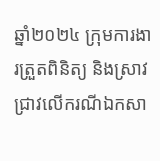ឆ្នាំ២០២៤ ក្រុមការងារត្រួតពិនិត្យ និងស្រាវជ្រាវលើករណីឯកសា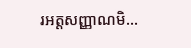រអត្តសញ្ញាណមិ...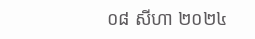០៨ សីហា ២០២៤